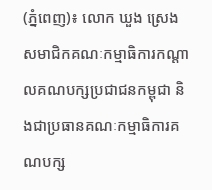(ភ្នំពេញ)៖ លោក ឃួង ស្រេង សមាជិកគណៈកម្មាធិការកណ្តាលគណបក្សប្រជាជនកម្ពុជា និងជាប្រធានគណៈកម្មាធិការគណបក្ស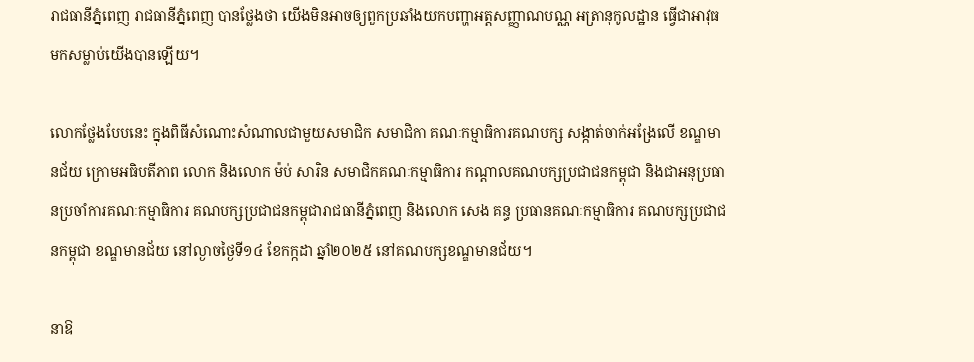រាជធានីភ្នំពេញ រាជធានីភ្នំពេញ បានថ្លែងថា យើងមិនអាចឲ្យពួកប្រឆាំងយកបញ្ហាអត្តសញ្ញាណបណ្ណ អត្រានុកូលដ្ឋាន ធ្វើជាអាវុធមកសម្លាប់យើងបានឡើយ។

លោកថ្លែងបែបនេះ ក្នុងពិធីសំណោះសំណាលជាមួយសមាជិក សមាជិកា គណៈកម្មាធិការគណបក្ស សង្កាត់ចាក់អង្រែលើ ខណ្ឌមានជ័យ ក្រោមអធិបតីភាព លោក និងលោក ម៉ប់ សារិន សមាជិកគណៈកម្មាធិការ កណ្តាលគណបក្សប្រជាជនកម្ពុជា និងជាអនុប្រធានប្រចាំការគណៈកម្មាធិការ គណបក្សប្រជាជនកម្ពុជារាជធានីភ្នំពេញ និងលោក សេង គន្ធ ប្រធានគណៈកម្មាធិការ គណបក្សប្រជាជនកម្ពុជា ខណ្ឌមានជ័យ នៅល្ងាចថ្ងៃទី១៤ ខែកក្កដា ឆ្នាំ២០២៥ នៅគណបក្សខណ្ឌមានជ័យ។

នាឱ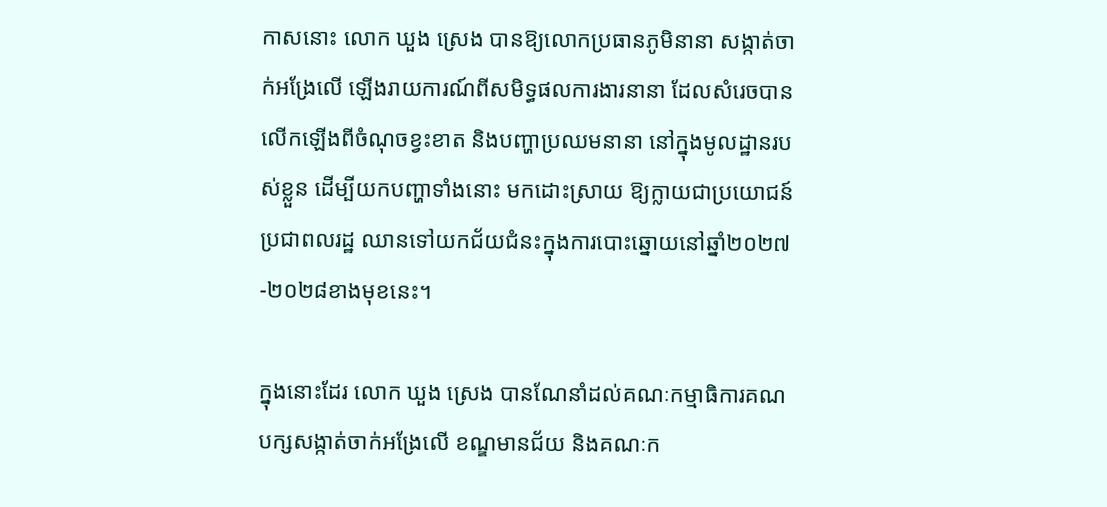កាសនោះ លោក ឃួង ស្រេង បានឱ្យលោកប្រធានភូមិនានា សង្កាត់ចាក់អង្រែលើ ឡើងរាយការណ៍ពីសមិទ្ធផលការងារនានា ដែលសំរេចបានលើកឡើងពីចំណុចខ្វះខាត និងបញ្ហាប្រឈមនានា នៅក្នុងមូលដ្ឋានរបស់ខ្លួន ដើម្បីយកបញ្ហាទាំងនោះ មកដោះស្រាយ ឱ្យក្លាយជាប្រយោជន៍ប្រជាពលរដ្ឋ ឈានទៅយកជ័យជំនះក្នុងការបោះឆ្នោយនៅឆ្នាំ២០២៧-២០២៨ខាងមុខនេះ។

ក្នុងនោះដែរ លោក ឃួង ស្រេង បានណែនាំដល់គណៈកម្មាធិការគណបក្សសង្កាត់ចាក់អង្រែលើ ខណ្ឌមានជ័យ និងគណៈក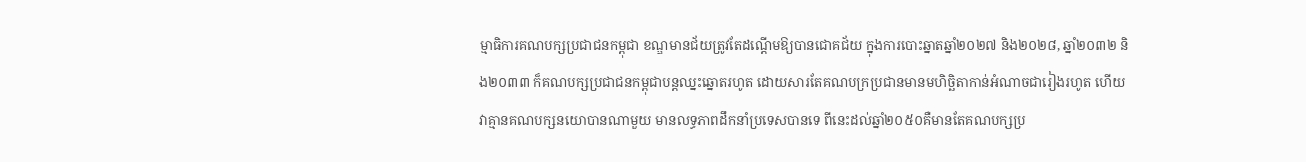ម្មាធិការគណបក្សប្រជាជនកម្ពុជា ខណ្ឌមានជ័យត្រូវតែដណ្ដើមឱ្យបានជោគជ័យ ក្នុងការបោះឆ្នាតឆ្នាំ២០២៧ និង២០២៨, ឆ្នាំ២០៣២ និង២០៣៣ ក៏គណបក្សប្រជាជនកម្ពុជាបន្តឈ្នះឆ្នោតរហូត ដោយសារតែគណបក្រប្រជានមានមហិច្ឆិតាកាន់អំណាចជារៀងរហូត ហើយវាគ្មានគណបក្សនយោបានណាមួយ មានលទ្ធភាពដឹកនាំប្រទេសបានទេ ពីនេះដល់ឆ្នាំ២០៥០គឺមានតែគណបក្សប្រ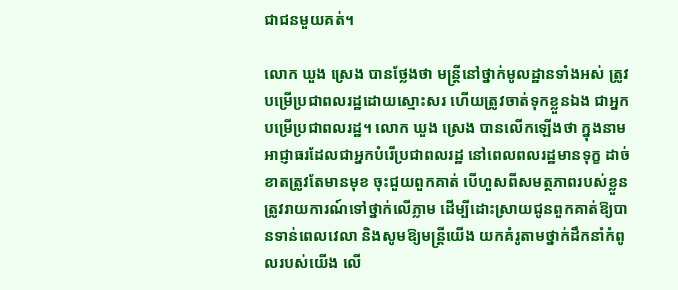ជាជនមួយគត់។

លោក ឃួង ស្រេង បានថ្លែងថា មន្រ្តីនៅថ្នាក់មូលដ្ឋានទាំងអស់ ត្រូវបម្រើប្រជាពលរដ្ឋដោយស្មោះសរ ហើយត្រូវចាត់ទុកខ្លួនឯង ជាអ្នកបម្រើប្រជាពលរដ្ឋ។ លោក ឃួង ស្រេង បានលើកឡើងថា ក្នុងនាមអាជ្ញាធរដែលជាអ្នកបំរើប្រជាពលរដ្ឋ នៅពេលពលរដ្ឋមានទុក្ខ ដាច់ខាតត្រូវតែមានមុខ ចុះជួយពួកគាត់ បើហួសពីសមត្ថភាពរបស់ខ្លួន ត្រូវរាយការណ៍ទៅថ្នាក់លើភ្លាម ដើម្បីដោះស្រាយជូនពួកគាត់ឱ្យបានទាន់ពេលវេលា និងសូមឱ្យមន្ត្រីយើង យកគំរូតាមថ្នាក់ដឹកនាំកំពូលរបស់យើង លើ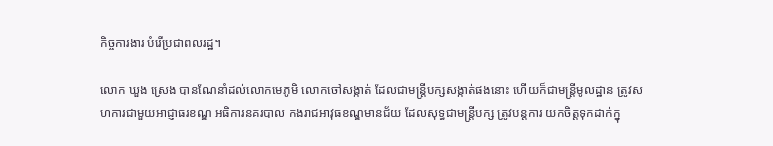កិច្ចការងារ បំរើប្រជាពលរដ្ឋ។

លោក ឃួង ស្រេង បានណែនាំដល់លោកមេភូមិ លោកចៅសង្កាត់ ដែលជាមន្ត្រីបក្សសង្កាត់ផងនោះ ហើយក៏ជាមន្ត្រីមូលដ្ឋាន ត្រូវសហការជាមួយអាជ្ញាធរខណ្ឌ អធិការនគរបាល កងរាជអាវុធខណ្ឌមានជ័យ ដែលសុទ្ធជាមន្ត្រីបក្ស ត្រូវបន្តការ យកចិត្តទុកដាក់ក្នុ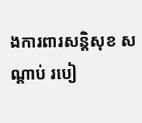ងការពារសន្តិសុខ សណ្ដាប់ របៀ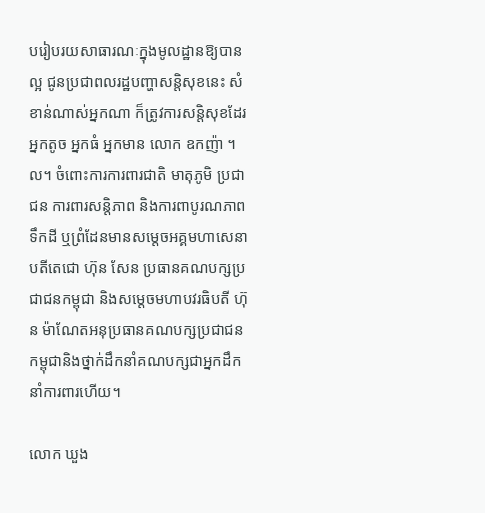បរៀបរយសាធារណៈក្នុងមូលដ្ឋានឱ្យបានល្អ ជូនប្រជាពលរដ្ឋបញ្ហាសន្តិសុខនេះ សំខាន់ណាស់អ្នកណា ក៏ត្រូវការសន្តិសុខដែរ អ្នកតូច អ្នកធំ អ្នកមាន លោក ឧកញ៉ា ។ល។ ចំពោះការការពារជាតិ មាតុភូមិ ប្រជាជន ការពារសន្តិភាព និងការពាបូរណភាពទឹកដី ឬព្រំដែនមានសម្តេចអគ្គមហាសេនាបតីតេជោ ហ៊ុន សែន ប្រធានគណបក្សប្រជាជនកម្ពុជា និងសម្តេចមហាបវរធិបតី ហ៊ុន ម៉ាណែតអនុប្រធានគណបក្សប្រជាជនកម្ពុជានិងថ្នាក់ដឹកនាំគណបក្សជាអ្នកដឹកនាំការពារហើយ។

លោក ឃួង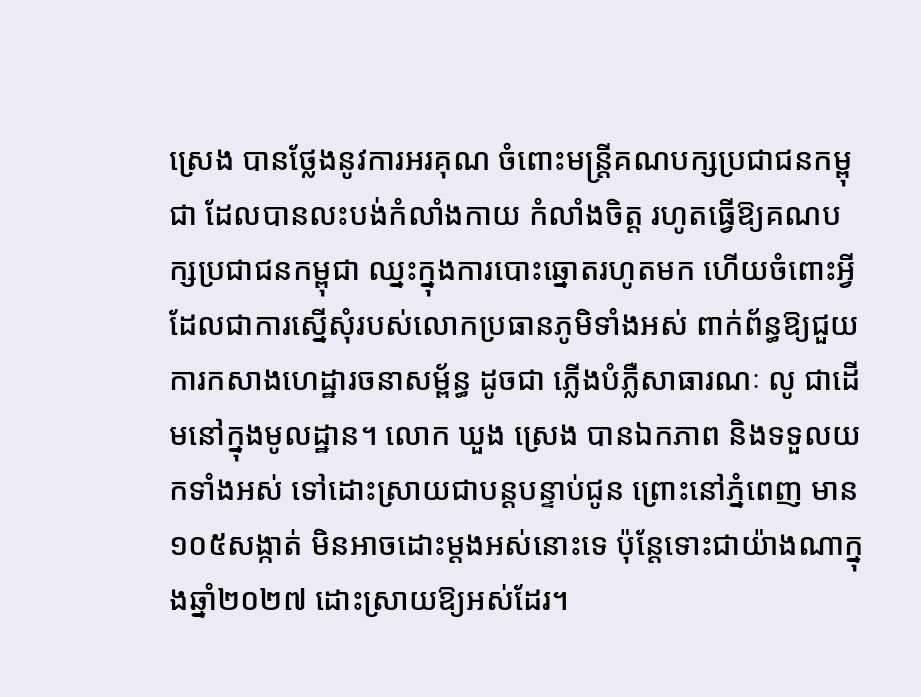ស្រេង បានថ្លែងនូវការអរគុណ ចំពោះមន្ត្រីគណបក្សប្រជាជនកម្ពុជា ដែលបានលះបង់កំលាំងកាយ កំលាំងចិត្ត រហូតធ្វើឱ្យគណបក្សប្រជាជនកម្ពុជា ឈ្នះក្នុងការបោះឆ្នោតរហូតមក ហើយចំពោះអ្វីដែលជាការស្នើសុំរបស់លោកប្រធានភូមិទាំងអស់ ពាក់ព័ន្ធឱ្យជួយការកសាងហេដ្ឋារចនាសម្ព័ន្ធ ដូចជា ភ្លើងបំភ្លឺសាធារណៈ លូ ជាដើមនៅក្នុងមូលដ្ឋាន។ លោក ឃួង ស្រេង បានឯកភាព និងទទួលយកទាំងអស់ ទៅដោះស្រាយជាបន្តបន្ទាប់ជូន ព្រោះនៅភ្នំពេញ មាន១០៥សង្កាត់ មិនអាចដោះម្ដងអស់នោះទេ ប៉ុន្តែទោះជាយ៉ាងណាក្នុងឆ្នាំ២០២៧ ដោះស្រាយឱ្យអស់ដែរ។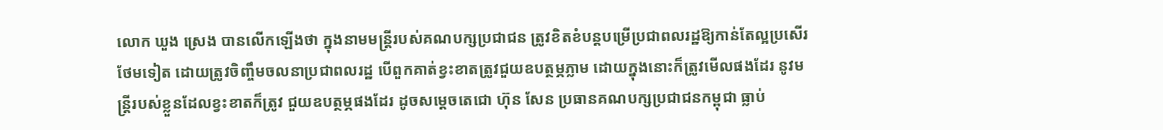លោក ឃួង ស្រេង បានលើកឡើងថា ក្នុងនាមមន្ត្រីរបស់គណបក្សប្រជាជន ត្រូវខិតខំបន្តបម្រើប្រជាពលរដ្ឋឱ្យកាន់តែល្អប្រសើរថែមទៀត ដោយត្រូវចិញ្ចឹមចលនាប្រជាពលរដ្ឋ បើពួកគាត់ខ្វះខាតត្រូវជួយឧបត្ថម្ភភ្លាម ដោយក្នុងនោះក៏ត្រូវមើលផងដែរ នូវមន្រ្តីរបស់ខ្លួនដែលខ្វះខាតក៏ត្រូវ ជួយឧបត្ថម្ភផងដែរ ដូចសម្តេចតេជោ ហ៊ុន សែន ប្រធានគណបក្សប្រជាជនកម្ពុជា ធ្លាប់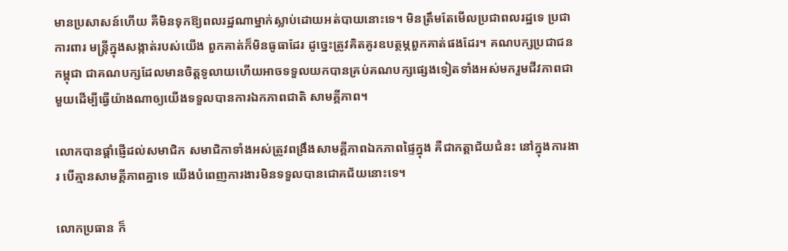មានប្រសាសន៍ហើយ គឺមិនទុកឱ្យពលរដ្ឋណាម្នាក់ស្លាប់ដោយអត់បាយនោះទេ។ មិនត្រឹមតែមើលប្រជាពលរដ្ឋទេ ប្រជាការពារ មន្ត្រីក្នុងសង្កាត់របស់យើង ពួកគាត់ក៏មិនធូធាដែរ ដូច្នេះត្រូវគិតគូរឧបត្ថម្ភពួកគាត់ផងដែរ។ គណបក្សប្រជាជនកម្ពុជា ជាគណបក្សដែលមានចិត្តទូលាយហើយអាចទទួលយកបានគ្រប់គណបក្សផ្សេងទៀតទាំងអស់មករួមជីវភាពជាមួយដើម្បីធ្វើយ៉ាងណាឲ្យយើងទទួលបានការឯកភាពជាតិ សាមគ្គីភាព។

លោកបានផ្តាំផ្ញើដល់សមាជិក សមាជិកាទាំងអស់ត្រូវពង្រឹងសាមគ្គីភាពឯកភាពផ្ទៃក្នុង គឺជាកត្តាជ័យជំនះ នៅក្នុងការងារ បើគ្មានសាមគ្គីភាពគ្នាទេ យើងបំពេញការងារមិនទទួលបានជោគជ័យនោះទេ។

លោកប្រធាន ក៏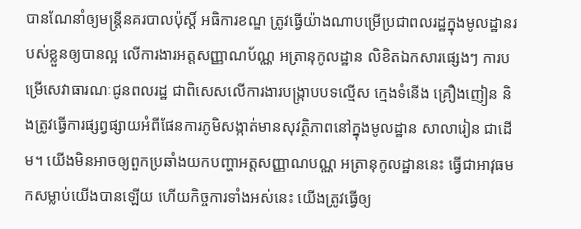បានណែនាំឲ្យមន្ត្រីនគរបាលប៉ុស្តិ៍ អធិការខណ្ឌ ត្រូវធ្វើយ៉ាងណាបម្រើប្រជាពលរដ្ឋក្នុងមូលដ្ឋានរបស់ខ្លួនឲ្យបានល្អ លើការងារអត្តសញ្ញាណប័ណ្ណ អត្រានុកូលដ្ឋាន លិខិតឯកសារផ្សេងៗ ការបម្រើសេវាធារណៈជូនពលរដ្ឋ ជាពិសេសលើការងារបង្រ្កាបបទល្មើស ក្មេងទំនើង គ្រឿងញៀន និងត្រូវធ្វើការផ្សព្វផ្សាយអំពីផែនការភូមិសង្កាត់មានសុវត្ថិភាពនៅក្នុងមូលដ្ឋាន សាលារៀន ជាដើម។ យើងមិនអាចឲ្យពួកប្រឆាំងយកបញ្ហាអត្តសញ្ញាណបណ្ណ អត្រានុកូលដ្ឋាននេះ ធ្វើជាអាវុធមកសម្លាប់យើងបានឡើយ ហើយកិច្ចការទាំងអស់នេះ យើងត្រូវធ្វើឲ្យ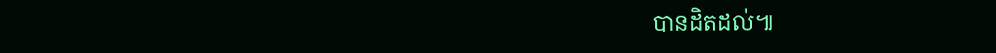បានដិតដល់៕